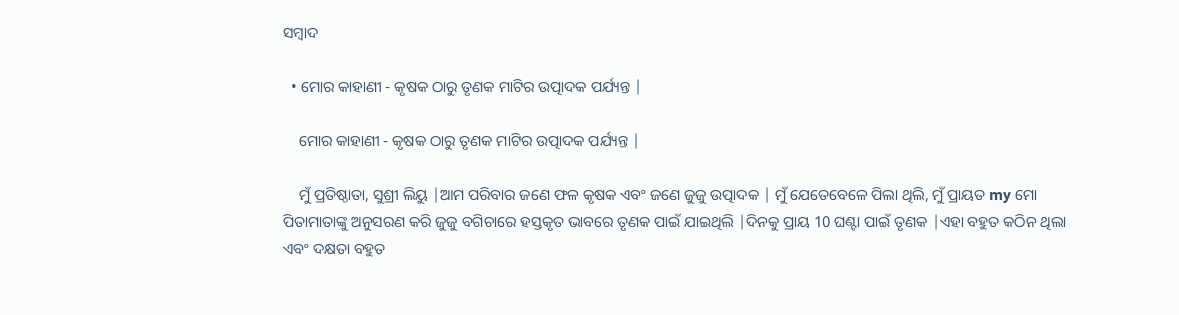ସମ୍ବାଦ

  • ମୋର କାହାଣୀ - କୃଷକ ଠାରୁ ତୃଣକ ମାଟିର ଉତ୍ପାଦକ ପର୍ଯ୍ୟନ୍ତ |

    ମୋର କାହାଣୀ - କୃଷକ ଠାରୁ ତୃଣକ ମାଟିର ଉତ୍ପାଦକ ପର୍ଯ୍ୟନ୍ତ |

    ମୁଁ ପ୍ରତିଷ୍ଠାତା, ସୁଶ୍ରୀ ଲିୟୁ |ଆମ ପରିବାର ଜଣେ ଫଳ କୃଷକ ଏବଂ ଜଣେ ଜୁଜୁ ଉତ୍ପାଦକ | ମୁଁ ଯେତେବେଳେ ପିଲା ଥିଲି, ମୁଁ ପ୍ରାୟତ my ମୋ ପିତାମାତାଙ୍କୁ ଅନୁସରଣ କରି ଜୁଜୁ ବଗିଚାରେ ହସ୍ତକୃତ ଭାବରେ ତୃଣକ ପାଇଁ ଯାଇଥିଲି |ଦିନକୁ ପ୍ରାୟ 10 ଘଣ୍ଟା ପାଇଁ ତୃଣକ |ଏହା ବହୁତ କଠିନ ଥିଲା ଏବଂ ଦକ୍ଷତା ବହୁତ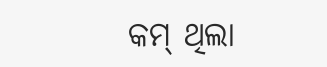କମ୍ ଥିଲା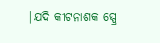|ଯଦି କୀଟନାଶକ ସ୍ପ୍ରେ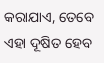କରାଯାଏ, ତେବେ ଏହା ଦୂଷିତ ହେବ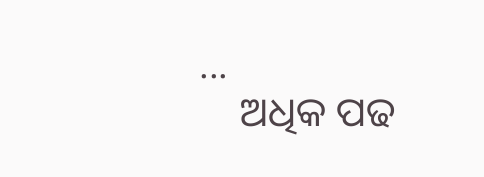...
    ଅଧିକ ପଢ